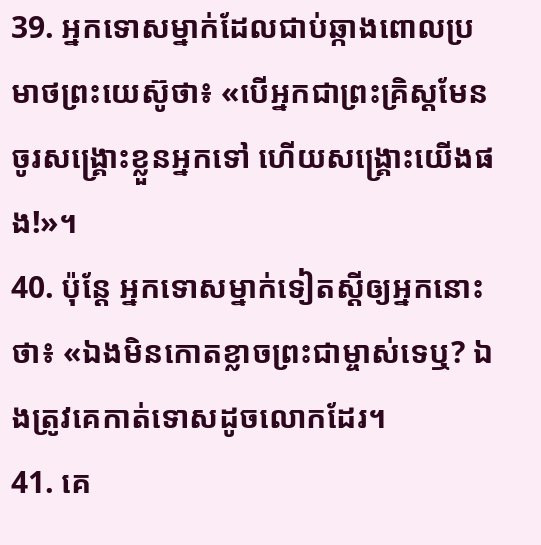39. អ្នកទោសម្នាក់ដែលជាប់ឆ្កាងពោលប្រមាថព្រះយេស៊ូថា៖ «បើអ្នកជាព្រះគ្រិស្ដមែន ចូរសង្គ្រោះខ្លួនអ្នកទៅ ហើយសង្គ្រោះយើងផង!»។
40. ប៉ុន្តែ អ្នកទោសម្នាក់ទៀតស្ដីឲ្យអ្នកនោះថា៖ «ឯងមិនកោតខ្លាចព្រះជាម្ចាស់ទេឬ? ឯងត្រូវគេកាត់ទោសដូចលោកដែរ។
41. គេ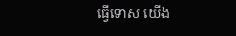ធ្វើទោស យើង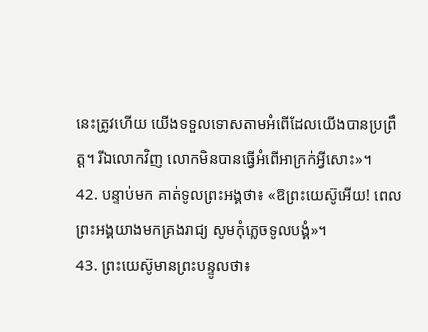នេះត្រូវហើយ យើងទទួលទោសតាមអំពើដែលយើងបានប្រព្រឹត្ត។ រីឯលោកវិញ លោកមិនបានធ្វើអំពើអាក្រក់អ្វីសោះ»។
42. បន្ទាប់មក គាត់ទូលព្រះអង្គថា៖ «ឱព្រះយេស៊ូអើយ! ពេលព្រះអង្គយាងមកគ្រងរាជ្យ សូមកុំភ្លេចទូលបង្គំ»។
43. ព្រះយេស៊ូមានព្រះបន្ទូលថា៖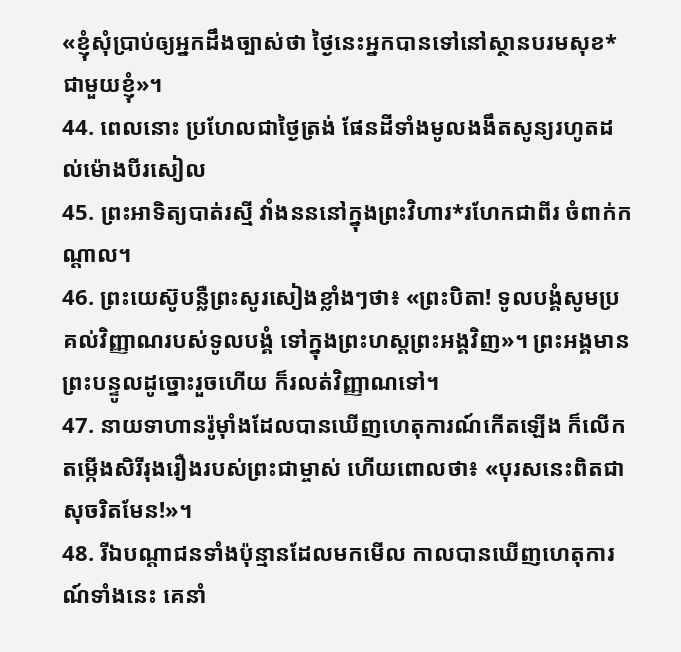«ខ្ញុំសុំប្រាប់ឲ្យអ្នកដឹងច្បាស់ថា ថ្ងៃនេះអ្នកបានទៅនៅស្ថានបរមសុខ*ជាមួយខ្ញុំ»។
44. ពេលនោះ ប្រហែលជាថ្ងៃត្រង់ ផែនដីទាំងមូលងងឹតសូន្យរហូតដល់ម៉ោងបីរសៀល
45. ព្រះអាទិត្យបាត់រស្មី វាំងនននៅក្នុងព្រះវិហារ*រហែកជាពីរ ចំពាក់កណ្ដាល។
46. ព្រះយេស៊ូបន្លឺព្រះសូរសៀងខ្លាំងៗថា៖ «ព្រះបិតា! ទូលបង្គំសូមប្រគល់វិញ្ញាណរបស់ទូលបង្គំ ទៅក្នុងព្រះហស្ដព្រះអង្គវិញ»។ ព្រះអង្គមានព្រះបន្ទូលដូច្នោះរួចហើយ ក៏រលត់វិញ្ញាណទៅ។
47. នាយទាហានរ៉ូម៉ាំងដែលបានឃើញហេតុការណ៍កើតឡើង ក៏លើកតម្កើងសិរីរុងរឿងរបស់ព្រះជាម្ចាស់ ហើយពោលថា៖ «បុរសនេះពិតជាសុចរិតមែន!»។
48. រីឯបណ្ដាជនទាំងប៉ុន្មានដែលមកមើល កាលបានឃើញហេតុការណ៍ទាំងនេះ គេនាំ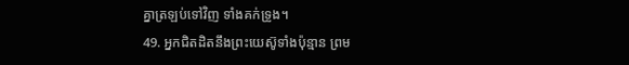គ្នាត្រឡប់ទៅវិញ ទាំងគក់ទ្រូង។
49. អ្នកជិតដិតនឹងព្រះយេស៊ូទាំងប៉ុន្មាន ព្រម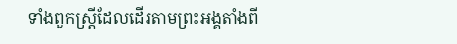ទាំងពួកស្ត្រីដែលដើរតាមព្រះអង្គតាំងពី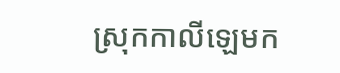ស្រុកកាលីឡេមក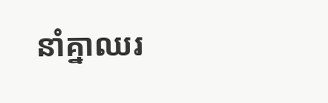នាំគ្នាឈរ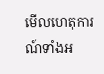មើលហេតុការណ៍ទាំងអ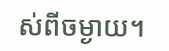ស់ពីចម្ងាយ។